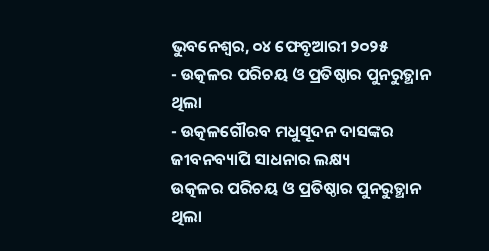ଭୁବନେଶ୍ୱର, ୦୪ ଫେବୃଆରୀ ୨୦୨୫
- ଉତ୍କଳର ପରିଚୟ ଓ ପ୍ରତିଷ୍ଠାର ପୁନରୁତ୍ଥାନ ଥିଲା
- ଉତ୍କଳଗୌରବ ମଧୁସୂଦନ ଦାସଙ୍କର ଜୀବନବ୍ୟାପି ସାଧନାର ଲକ୍ଷ୍ୟ
ଉତ୍କଳର ପରିଚୟ ଓ ପ୍ରତିଷ୍ଠାର ପୁନରୁତ୍ଥାନ ଥିଲା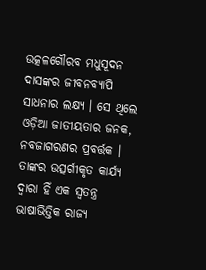ଉତ୍କଳଗୌରବ ମଧୁସୂଦନ ଦାସଙ୍କର ଜୀବନବ୍ୟାପି ସାଧନାର ଲକ୍ଷ୍ୟ । ସେ ଥିଲେ ଓଡ଼ିଆ ଜାତୀୟତାର ଜନକ, ନବଜାଗରଣର ପ୍ରବର୍ତ୍ତକ । ତାଙ୍କର ଉତ୍ସର୍ଗୀକୃତ କାର୍ଯ୍ୟ ଦ୍ୱାରା ହିଁ ଏକ ସ୍ୱତନ୍ତ୍ର ଭାଷାଭିତ୍ତିକ ରାଜ୍ୟ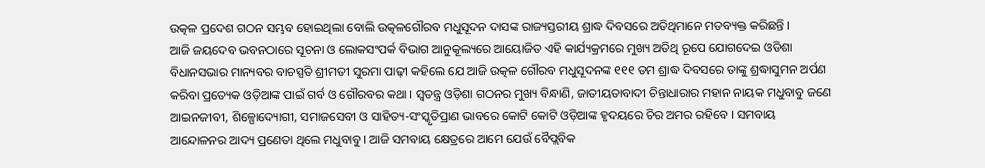ଉତ୍କଳ ପ୍ରଦେଶ ଗଠନ ସମ୍ଭବ ହୋଇଥିଲା ବୋଲି ଉତ୍କଳଗୌରବ ମଧୁସୂଦନ ଦାସଙ୍କ ରାଜ୍ୟସ୍ତରୀୟ ଶ୍ରାଦ୍ଧ ଦିବସରେ ଅତିଥିମାନେ ମତବ୍ୟକ୍ତ କରିଛନ୍ତି ।
ଆଜି ଜୟଦେବ ଭବନଠାରେ ସୂଚନା ଓ ଲୋକସଂପର୍କ ବିଭାଗ ଆନୁକୂଲ୍ୟରେ ଆୟୋଜିତ ଏହି କାର୍ଯ୍ୟକ୍ରମରେ ମୁଖ୍ୟ ଅତିଥି ରୂପେ ଯୋଗଦେଇ ଓଡିଶା ବିଧାନସଭାର ମାନ୍ୟବର ବାଚସ୍ପତି ଶ୍ରୀମତୀ ସୁରମା ପାଢ଼ୀ କହିଲେ ଯେ ଆଜି ଉତ୍କଳ ଗୌରବ ମଧୁସୂଦନଙ୍କ ୧୧୧ ତମ ଶ୍ରାଦ୍ଧ ଦିବସରେ ତାଙ୍କୁ ଶ୍ରଦ୍ଧାସୁମନ ଅର୍ପଣ କରିବା ପ୍ରତ୍ୟେକ ଓଡ଼ିଆଙ୍କ ପାଇଁ ଗର୍ବ ଓ ଗୌରବର କଥା । ସ୍ୱତନ୍ତ୍ର ଓଡ଼ିଶା ଗଠନର ମୁଖ୍ୟ ବିନ୍ଧାଣି, ଜାତୀୟତାବାଦୀ ଚିନ୍ତାଧାରାର ମହାନ ନାୟକ ମଧୁବାବୁ ଜଣେ ଆଇନଜୀବୀ, ଶିଳ୍ପୋଦ୍ୟୋଗୀ, ସମାଜସେବୀ ଓ ସାହିତ୍ୟ-ସଂସ୍କୃତିପ୍ରାଣ ଭାବରେ କୋଟି କୋଟି ଓଡ଼ିଆଙ୍କ ହୃଦୟରେ ଚିର ଅମର ରହିବେ । ସମବାୟ ଆନ୍ଦୋଳନର ଆଦ୍ୟ ପ୍ରଣେତା ଥିଲେ ମଧୁବାବୁ । ଆଜି ସମବାୟ କ୍ଷେତ୍ରରେ ଆମେ ଯେଉଁ ବୈପ୍ଲବିକ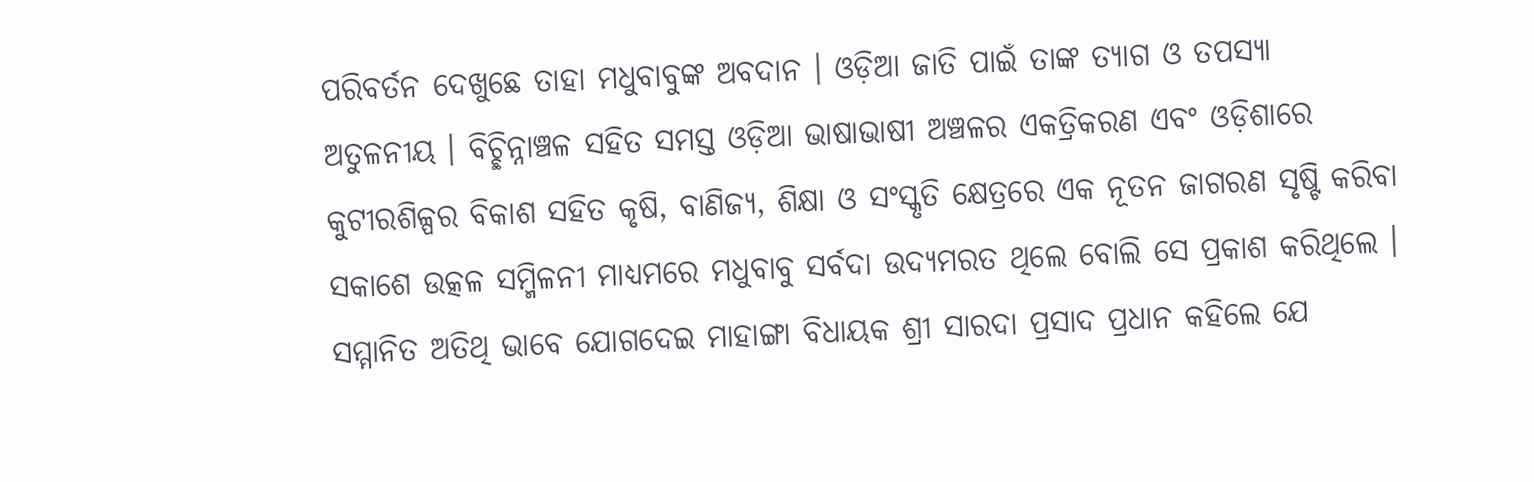ପରିବର୍ତନ ଦେଖୁଛେ ତାହା ମଧୁବାବୁଙ୍କ ଅବଦାନ । ଓଡ଼ିଆ ଜାତି ପାଇଁ ତାଙ୍କ ତ୍ୟାଗ ଓ ତପସ୍ୟା
ଅତୁଳନୀୟ । ବିଚ୍ଛିନ୍ନାଞ୍ଚଳ ସହିତ ସମସ୍ତ ଓଡ଼ିଆ ଭାଷାଭାଷୀ ଅଞ୍ଚଳର ଏକତ୍ରିକରଣ ଏବଂ ଓଡ଼ିଶାରେ କୁଟୀରଶିଳ୍ପର ବିକାଶ ସହିତ କୃଷି, ବାଣିଜ୍ୟ, ଶିକ୍ଷା ଓ ସଂସ୍କୃତି କ୍ଷେତ୍ରରେ ଏକ ନୂତନ ଜାଗରଣ ସୃଷ୍ଟି କରିବା ସକାଶେ ଉତ୍କଳ ସମ୍ମିଳନୀ ମାଧ୍ୟମରେ ମଧୁବାବୁ ସର୍ବଦା ଉଦ୍ୟମରତ ଥିଲେ ବୋଲି ସେ ପ୍ରକାଶ କରିଥିଲେ ।
ସମ୍ମାନିତ ଅତିଥି ଭାବେ ଯୋଗଦେଇ ମାହାଙ୍ଗା ବିଧାୟକ ଶ୍ରୀ ସାରଦା ପ୍ରସାଦ ପ୍ରଧାନ କହିଲେ ଯେ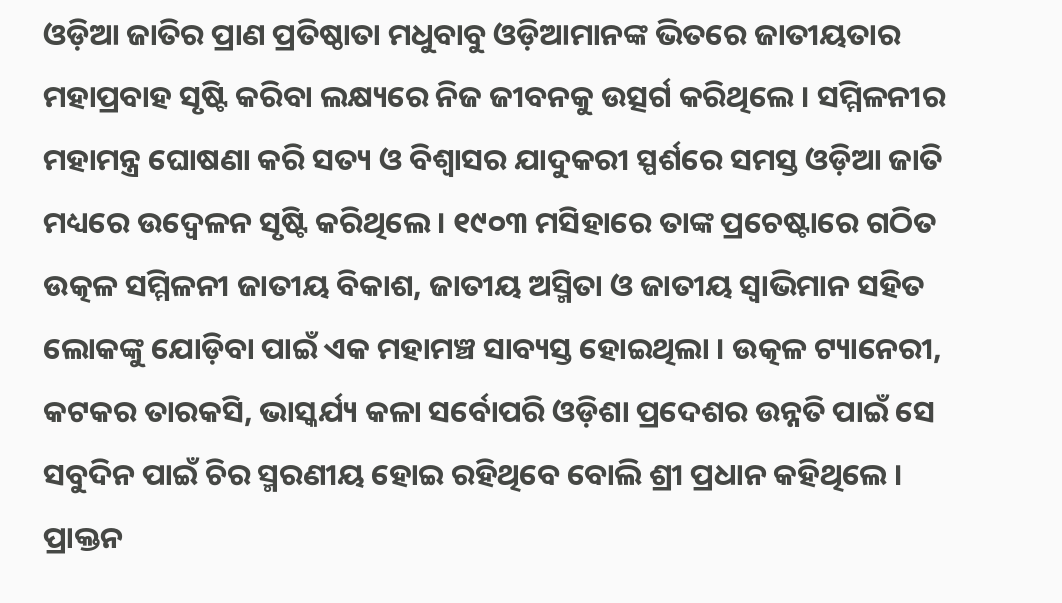ଓଡ଼ିଆ ଜାତିର ପ୍ରାଣ ପ୍ରତିଷ୍ଠାତା ମଧୁବାବୁ ଓଡ଼ିଆମାନଙ୍କ ଭିତରେ ଜାତୀୟତାର ମହାପ୍ରବାହ ସୃଷ୍ଟି କରିବା ଲକ୍ଷ୍ୟରେ ନିଜ ଜୀବନକୁ ଉତ୍ସର୍ଗ କରିଥିଲେ । ସମ୍ମିଳନୀର ମହାମନ୍ତ୍ର ଘୋଷଣା କରି ସତ୍ୟ ଓ ବିଶ୍ୱାସର ଯାଦୁକରୀ ସ୍ପର୍ଶରେ ସମସ୍ତ ଓଡ଼ିଆ ଜାତି ମଧ୍ୟରେ ଉଦ୍ବେଳନ ସୃଷ୍ଟି କରିଥିଲେ । ୧୯୦୩ ମସିହାରେ ତାଙ୍କ ପ୍ରଚେଷ୍ଟାରେ ଗଠିତ ଉତ୍କଳ ସମ୍ମିଳନୀ ଜାତୀୟ ବିକାଶ, ଜାତୀୟ ଅସ୍ମିତା ଓ ଜାତୀୟ ସ୍ୱାଭିମାନ ସହିତ ଲୋକଙ୍କୁ ଯୋଡ଼ିବା ପାଇଁ ଏକ ମହାମଞ୍ଚ ସାବ୍ୟସ୍ତ ହୋଇଥିଲା । ଉତ୍କଳ ଟ୍ୟାନେରୀ, କଟକର ତାରକସି, ଭାସ୍କର୍ଯ୍ୟ କଳା ସର୍ବୋପରି ଓଡ଼ିଶା ପ୍ରଦେଶର ଉନ୍ନତି ପାଇଁ ସେ ସବୁଦିନ ପାଇଁ ଚିର ସ୍ମରଣୀୟ ହୋଇ ରହିଥିବେ ବୋଲି ଶ୍ରୀ ପ୍ରଧାନ କହିଥିଲେ ।
ପ୍ରାକ୍ତନ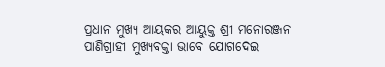ପ୍ରଧାନ ମୁଖ୍ୟ ଆୟକର ଆୟୁକ୍ତ ଶ୍ରୀ ମନୋରଞ୍ଜନ ପାଣିଗ୍ରାହୀ ମୁଖ୍ୟବକ୍ତା ଭାବେ ଯୋଗଦେଇ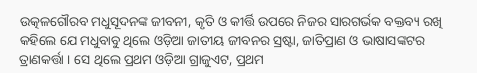ଉତ୍କଳଗୌରବ ମଧୁସୂଦନଙ୍କ ଜୀବନୀ, କୃତି ଓ କୀର୍ତ୍ତି ଉପରେ ନିଜର ସାରଗର୍ଭକ ବକ୍ତବ୍ୟ ରଖି କହିଲେ ଯେ ମଧୁବାବୁ ଥିଲେ ଓଡ଼ିଆ ଜାତୀୟ ଜୀବନର ସ୍ରଷ୍ଟା, ଜାତିପ୍ରାଣ ଓ ଭାଷାସଙ୍କଟର ତ୍ରାଣକର୍ତ୍ତା । ସେ ଥିଲେ ପ୍ରଥମ ଓଡ଼ିଆ ଗ୍ରାଜୁଏଟ, ପ୍ରଥମ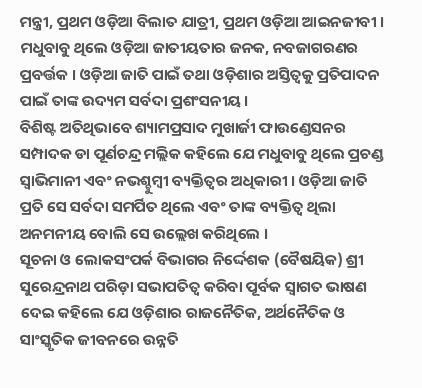ମନ୍ତ୍ରୀ, ପ୍ରଥମ ଓଡ଼ିଆ ବିଲାତ ଯାତ୍ରୀ, ପ୍ରଥମ ଓଡ଼ିଆ ଆଇନଜୀବୀ । ମଧୁବାବୁ ଥିଲେ ଓଡ଼ିଆ ଜାତୀୟତାର ଜନକ, ନବଜାଗରଣର ପ୍ରବର୍ତ୍ତକ । ଓଡ଼ିଆ ଜାତି ପାଇଁ ତଥା ଓଡ଼ିଶାର ଅସ୍ତିତ୍ୱକୁ ପ୍ରତିପାଦନ ପାଇଁ ତାଙ୍କ ଉଦ୍ୟମ ସର୍ବଦା ପ୍ରଶଂସନୀୟ ।
ବିଶିଷ୍ଟ ଅତିଥିଭାବେ ଶ୍ୟାମପ୍ରସାଦ ମୁଖାର୍ଜୀ ଫାଉଣ୍ଡେସନର ସମ୍ପାଦକ ଡା ପୂର୍ଣଚନ୍ଦ୍ର ମଲ୍ଲିକ କହିଲେ ଯେ ମଧୁବାବୁ ଥିଲେ ପ୍ରଚଣ୍ଡ ସ୍ୱାଭିମାନୀ ଏବଂ ନଭଶ୍ଚୁମ୍ବୀ ବ୍ୟକ୍ତିତ୍ୱର ଅଧିକାରୀ । ଓଡ଼ିଆ ଜାତି ପ୍ରତି ସେ ସର୍ବଦା ସମର୍ପିତ ଥିଲେ ଏବଂ ତାଙ୍କ ବ୍ୟକ୍ତିତ୍ୱ ଥିଲା ଅନମନୀୟ ବୋଲି ସେ ଉଲ୍ଲେଖ କରିଥିଲେ ।
ସୂଚନା ଓ ଲୋକସଂପର୍କ ବିଭାଗର ନିର୍ଦ୍ଦେଶକ (ବୈଷୟିକ) ଶ୍ରୀ ସୁରେନ୍ଦ୍ରନାଥ ପରିଡ଼ା ସଭାପତିତ୍ୱ କରିବା ପୂର୍ବକ ସ୍ୱାଗତ ଭାଷଣ ଦେଇ କହିଲେ ଯେ ଓଡ଼ିଶାର ରାଜନୈତିକ, ଅର୍ଥନୈତିକ ଓ ସାଂସ୍କୃତିକ ଜୀବନରେ ଉନ୍ନତି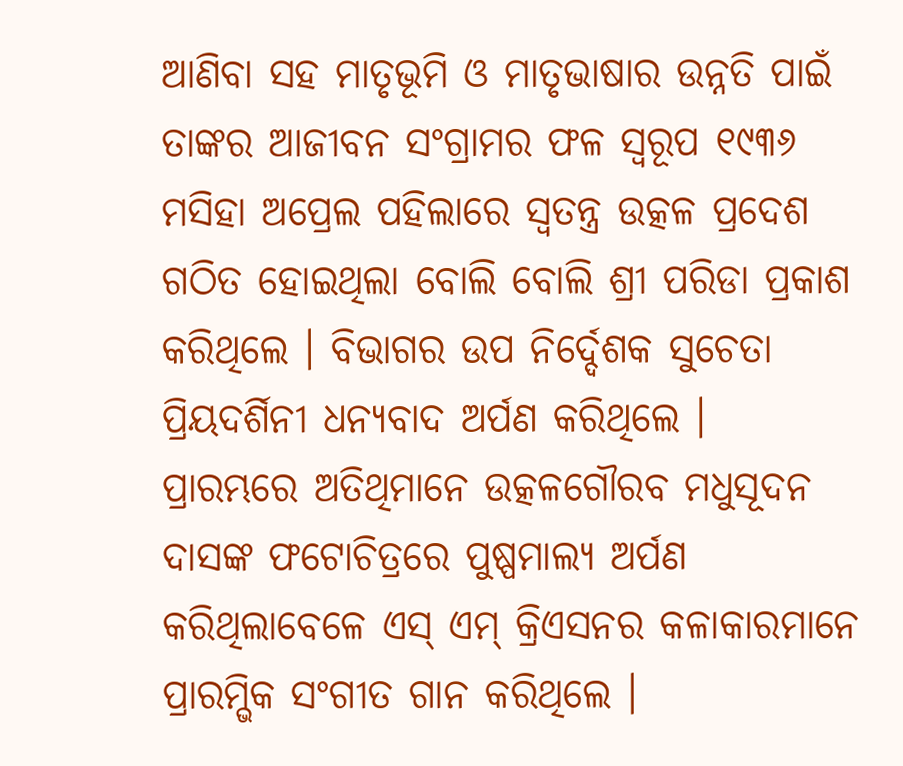ଆଣିବା ସହ ମାତୃଭୂମି ଓ ମାତୃଭାଷାର ଉନ୍ନତି ପାଇଁ ତାଙ୍କର ଆଜୀବନ ସଂଗ୍ରାମର ଫଳ ସ୍ୱରୂପ ୧୯୩୬ ମସିହା ଅପ୍ରେଲ ପହିଲାରେ ସ୍ୱତନ୍ତ୍ର ଉତ୍କଳ ପ୍ରଦେଶ ଗଠିତ ହୋଇଥିଲା ବୋଲି ବୋଲି ଶ୍ରୀ ପରିଡା ପ୍ରକାଶ କରିଥିଲେ । ବିଭାଗର ଉପ ନିର୍ଦ୍ଦେଶକ ସୁଚେତା ପ୍ରିୟଦର୍ଶିନୀ ଧନ୍ୟବାଦ ଅର୍ପଣ କରିଥିଲେ ।
ପ୍ରାରମ୍ଭରେ ଅତିଥିମାନେ ଉତ୍କଳଗୌରବ ମଧୁସୂଦନ ଦାସଙ୍କ ଫଟୋଚିତ୍ରରେ ପୁଷ୍ପମାଲ୍ୟ ଅର୍ପଣ କରିଥିଲାବେଳେ ଏସ୍ ଏମ୍ କ୍ରିଏସନର କଳାକାରମାନେ ପ୍ରାରମ୍ଭିକ ସଂଗୀତ ଗାନ କରିଥିଲେ ।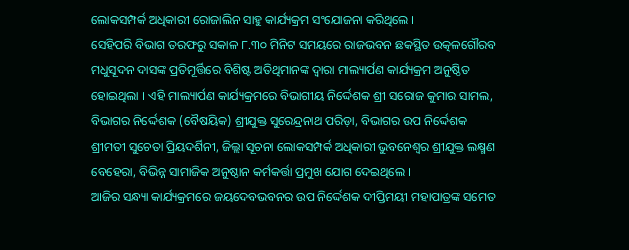ଲୋକସମ୍ପର୍କ ଅଧିକାରୀ ରୋଜାଲିନ ସାହୁ କାର୍ଯ୍ୟକ୍ରମ ସଂଯୋଜନା କରିଥିଲେ ।
ସେହିପରି ବିଭାଗ ତରଫରୁ ସକାଳ ୮.୩୦ ମିନିଟ ସମୟରେ ରାଜଭବନ ଛକସ୍ଥିତ ଉତ୍କଳଗୌରବ ମଧୁସୂଦନ ଦାସଙ୍କ ପ୍ରତିମୂର୍ତ୍ତିରେ ବିଶିଷ୍ଟ ଅତିଥିମାନଙ୍କ ଦ୍ୱାରା ମାଲ୍ୟାର୍ପଣ କାର୍ଯ୍ୟକ୍ରମ ଅନୁଷ୍ଠିତ ହୋଇଥିଲା । ଏହି ମାଲ୍ୟାର୍ପଣ କାର୍ଯ୍ୟକ୍ରମରେ ବିଭାଗୀୟ ନିର୍ଦ୍ଦେଶକ ଶ୍ରୀ ସରୋଜ କୁମାର ସାମଲ, ବିଭାଗର ନିର୍ଦ୍ଦେଶକ (ବୈଷୟିକ) ଶ୍ରୀଯୁକ୍ତ ସୁରେନ୍ଦ୍ରନାଥ ପରିଡ଼ା, ବିଭାଗର ଉପ ନିର୍ଦ୍ଦେଶକ ଶ୍ରୀମତୀ ସୁଚେତା ପ୍ରିୟଦର୍ଶିନୀ, ଜିଲ୍ଲା ସୂଚନା ଲୋକସମ୍ପର୍କ ଅଧିକାରୀ ଭୁବନେଶ୍ୱର ଶ୍ରୀଯୁକ୍ତ ଲକ୍ଷ୍ମଣ ବେହେରା, ବିଭିନ୍ନ ସାମାଜିକ ଅନୁଷ୍ଠାନ କର୍ମକର୍ତ୍ତା ପ୍ରମୁଖ ଯୋଗ ଦେଇଥିଲେ ।
ଆଜିର ସନ୍ଧ୍ୟା କାର୍ଯ୍ୟକ୍ରମରେ ଜୟଦେବଭବନର ଉପ ନିର୍ଦ୍ଦେଶକ ଦୀପ୍ତିମୟୀ ମହାପାତ୍ରଙ୍କ ସମେତ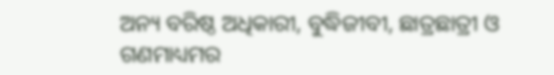ଅନ୍ୟ ବରିଷ୍ଠ ଅଧିକାରୀ, ବୁଦ୍ଧିଜୀବୀ, ଛାତ୍ରଛାତ୍ରୀ ଓ ଗଣମାଧ୍ୟମର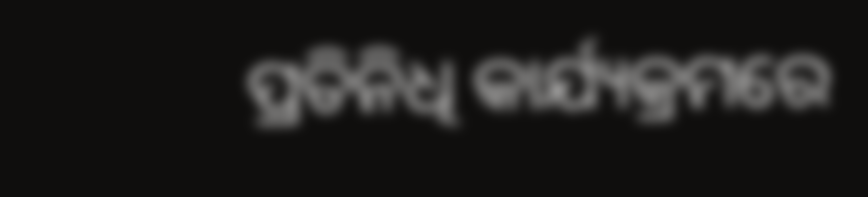ପ୍ରତିନିଧି କାର୍ଯ୍ୟକ୍ରମରେ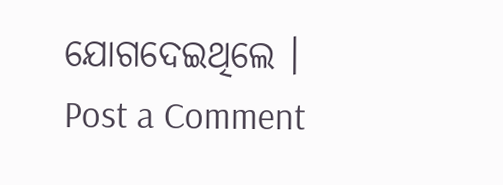ଯୋଗଦେଇଥିଲେ ।
Post a Comment